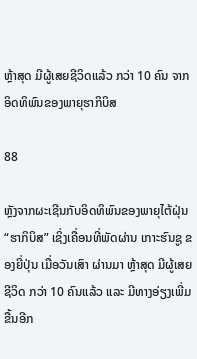ຫຼ້າສຸດ ມີຜູ້ເສຍຊີວິດແລ້ວ ກວ່າ 10 ຄົນ ຈາກອິດທິພົນຂອງພາຍຸຮາກິບິສ

88

ຫຼັງຈາກຜະເຊີນກັບອິດທິພົນຂອງພາຍຸໄຕ້ຝຸ່ນ “ຮາກິບິສ” ເຊິ່ງເຄື່ອນທີ່ພັດຜ່ານ ເກາະຮົນຊູ ຂອງຍີ່ປຸ່ນ ເມື່ອວັນເສົາ ຜ່ານມາ ຫຼ້າສຸດ ມີຜູ້ເສຍຊີວິດ ກວ່າ 10 ຄົນແລ້ວ ແລະ ມີທາງອ່ຽງເພີ່ມຂື້ນອີກ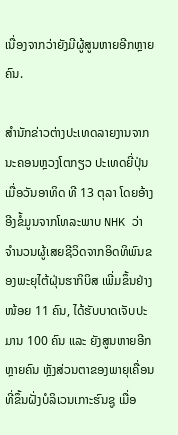ເນື່ອງຈາກວ່າຍັງມີຜູ້ສູນຫາຍອີກຫຼາຍຄົນ.

ສຳນັກຂ່າວຕ່າງປະເທດລາຍງານຈາກນະຄອນຫຼວງໂຕກຽວ ປະເທດຍີ່ປຸ່ນ ເມື່ອວັນອາທິດ ທີ 13 ຕຸລາ ໂດຍອ້າງອີງຂໍ້ມູນຈາກໂທລະພາບ NHK ວ່າ ຈຳນວນຜູ້ເສຍຊີວິດຈາກອິດທິພົນຂອງພະຍຸໄຕ້ຝຸ່ນຮາກິບິສ ເພີ່ມຂຶ້ນຢ່າງໜ້ອຍ 11 ຄົນ, ໄດ້ຮັບບາດເຈັບປະມານ 100 ຄົນ ແລະ ຍັງສູນຫາຍອີກຫຼາຍຄົນ ຫຼັງສ່ວນຕາຂອງພາຍຸເຄື່ອນທີ່ຂຶ້ນຝັ່ງບໍລິເວນເກາະຮົນຊູ ເມື່ອ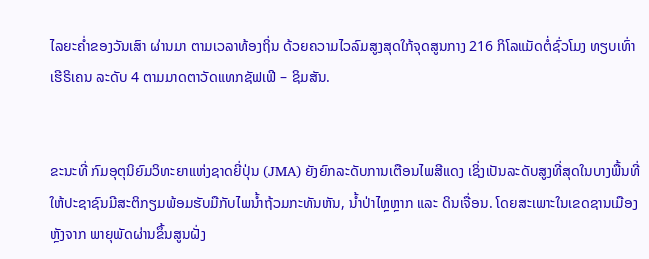ໄລຍະຄໍ່າຂອງວັນເສົາ ຜ່ານມາ ຕາມເວລາທ້ອງຖິ່ນ ດ້ວຍຄວາມໄວລົມສູງສຸດໃກ້ຈຸດສູນກາງ 216 ກິໂລແມັດຕໍ່ຊົ່ວໂມງ ທຽບເທົ່າເຮີຣິເຄນ ລະດັບ 4 ຕາມມາດຕາວັດແທກຊັຟເຟີ – ຊິມສັນ.


ຂະນະທີ່ ກົມອຸຕຸນິຍົມວິທະຍາແຫ່ງຊາດຍີ່ປຸ່ນ (JMA) ຍັງຍົກລະດັບການເຕືອນໄພສີແດງ ເຊິ່ງເປັນລະດັບສູງທີ່ສຸດໃນບາງພື້ນທີ່ ໃຫ້ປະຊາຊົນມີສະຕິກຽມພ້ອມຮັບມືກັບໄພນໍ້າຖ້ວມກະທັນຫັນ, ນໍ້າປ່າໄຫຼຫຼາກ ແລະ ດິນເຈື່ອນ. ໂດຍສະເພາະໃນເຂດຊານເມືອງ ຫຼັງຈາກ ພາຍຸພັດຜ່ານຂຶ້ນສູນຝັ່ງ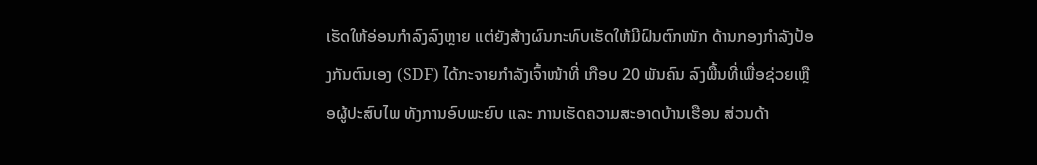ເຮັດໃຫ້ອ່ອນກຳລົງລົງຫຼາຍ ແຕ່ຍັງສ້າງຜົນກະທົບເຮັດໃຫ້ມີຝົນຕົກໜັກ ດ້ານກອງກຳລັງປ້ອງກັນຕົນເອງ (SDF) ໄດ້ກະຈາຍກຳລັງເຈົ້າໜ້າທີ່ ເກືອບ 20 ພັນຄົນ ລົງພື້ນທີ່ເພື່ອຊ່ວຍເຫຼືອຜູ້ປະສົບໄພ ທັງການອົບພະຍົບ ແລະ ການເຮັດຄວາມສະອາດບ້ານເຮືອນ ສ່ວນດ້າ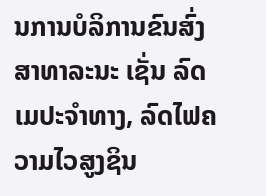ນການບໍລິການຂົນສົ່ງສາທາລະນະ ເຊັ່ນ ລົດເມປະຈຳທາງ, ລົດໄຟຄວາມໄວສູງຊິນ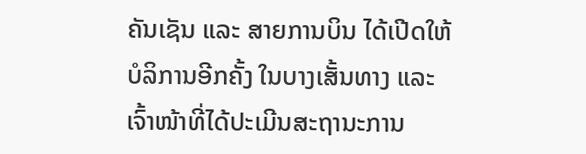ຄັນເຊັນ ແລະ ສາຍການບິນ ໄດ້ເປີດໃຫ້ບໍລິການອີກຄັ້ງ ໃນບາງເສັ້ນທາງ ແລະ ເຈົ້າໜ້າທີ່ໄດ້ປະເມີນສະຖານະການ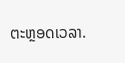ຕະຫຼອດເວລາ.